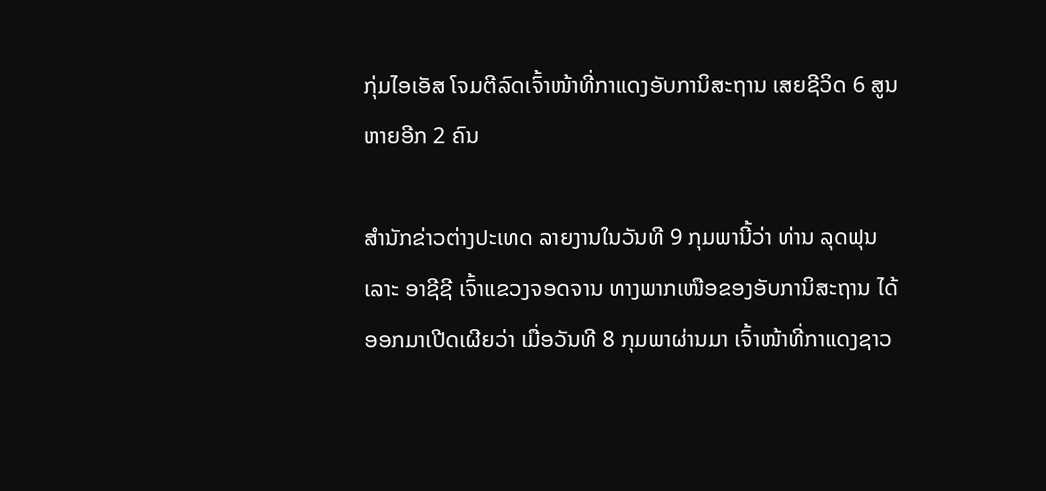ກຸ່ມໄອເອັສ ໂຈມຕີລົດເຈົ້າໜ້າທີ່ກາແດງອັບການິສະຖານ ເສຍຊີວິດ 6 ສູນຫາຍອີກ 2 ຄົນ

ສຳນັກຂ່າວຕ່າງປະເທດ ລາຍງານໃນວັນທີ 9 ກຸມພານີ້ວ່າ ທ່ານ ລຸດຟຸນເລາະ ອາຊີຊີ ເຈົ້າແຂວງຈອດຈານ ທາງພາກເໜືອຂອງອັບການິສະຖານ ໄດ້ອອກມາເປີດເຜີຍວ່າ ເມື່ອວັນທີ 8 ກຸມພາຜ່ານມາ ເຈົ້າໜ້າທີ່ກາແດງຊາວ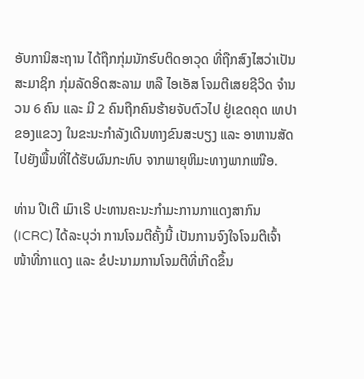ອັບການິສະຖານ ໄດ້ຖືກກຸ່ມນັກຮົບຕິດອາວຸດ ທີ່ຖືກສົງໄສວ່າເປັນສະມາຊິກ ກຸ່ມລັດອິດສະລາມ ຫລື ໄອເອັສ ໂຈມຕີເສຍຊີວິດ ຈຳນວນ 6 ຄົນ ແລະ ມີ 2 ຄົນຖືກຄົນຮ້າຍຈັບຕົວໄປ ຢູ່ເຂດຄຸດ ເທປາ ຂອງແຂວງ ໃນຂະນະກຳລັງເດີນທາງຂົນສະບຽງ ແລະ ອາຫານສັດ ໄປຍັງພື້ນທີ່ໄດ້ຮັບຜົນກະທົບ ຈາກພາຍຸຫິມະທາງພາກເໜືອ.

ທ່ານ ປີເຕີ ເມົາເຣີ ປະທານຄະນະກຳມະການກາແດງສາກົນ (ICRC) ໄດ້ລະບຸວ່າ ການໂຈມຕີຄັ້ງນີ້ ເປັນການຈົງໃຈໂຈມຕີເຈົ້າໜ້າທີ່ກາແດງ ແລະ ຂໍປະນາມການໂຈມຕີທີ່ເກີດຂຶ້ນ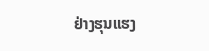ຢ່າງຮຸນແຮງ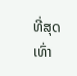ທີ່ສຸດ ເທົ່າ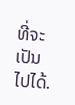ທີ່ຈະເປັນໄປໄດ້.